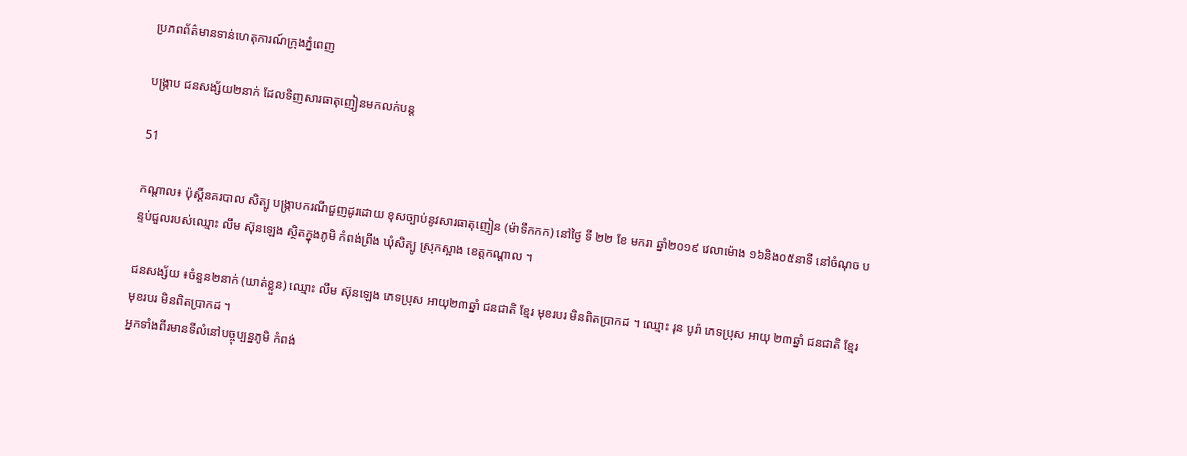ប្រភពព័ត៌មានទាន់ហេតុការណ៍ក្រុងភ្នំពេញ

បង្ក្រាប ជនសង្ស័យ២នាក់ ដែលទិញសារធាតុញៀនមកលក់បន្ត

51

កណ្តាល៖ ប៉ុស្តិ៍នគរបាល សិត្បូ បង្ក្រាបករណីជួញដូរដោយ ខុសច្បាប់នូវសារធាតុញៀន (ម៉ាទឹកកក) នៅថ្ងៃ ទី ២២ ខែ មករា ឆ្នាំ២០១៩ វេលាម៉ោង ១៦និង០៥នាទី នៅចំណុច បន្ទប់ជួលរបស់ឈ្មោះ លឹម ស៊ុនឡេង ស្ថិតក្នុងភូមិ កំពង់ព្រីង ឃុំសិត្បូ ស្រុកស្អាង ខេត្តកណ្តាល ។

ជនសង្ស័យ ៖ចំនួន២នាក់ (ឃាត់ខ្លួន) ឈ្មោះ លឹម ស៊ុនឡេង ភេទប្រុស អាយុ២៣ឆ្នាំ ជនជាតិ ខ្មែរ មុខរបរ មិនពិតប្រាកដ ។ ឈ្មោះ រុន បូរ៉ា ភេទប្រុស អាយុ ២៣ឆ្នាំ ជនជាតិ ខ្មែរ មុខរបរ មិនពិតប្រាកដ ។
អ្នកទាំងពីរមានទីលំនៅបច្ចុប្បន្នភូមិ កំពង់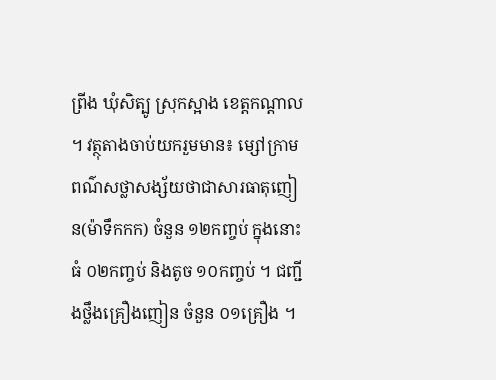ព្រីង ឃុំសិត្បូ ស្រុកស្អាង ខេត្តកណ្តាល ។ វត្ថុតាងចាប់យករួមមាន៖ ម្សៅក្រាមពណ៌សថ្លាសង្ស័យថាជាសារធាតុញៀន(ម៉ាទឹកកក) ចំនួន ១២កញ្ចប់ ក្នុងនោះ ធំ ០២កញ្ចប់ និងតូច ១០កញ្ចប់ ។ ជញ្ជីងថ្លឹងគ្រឿងញៀន ចំនួន ០១គ្រឿង ។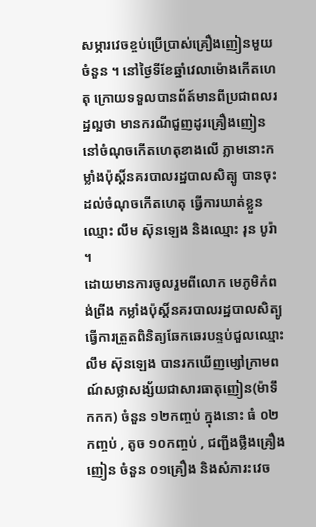សម្ភារវេចខ្ចប់ប្រើប្រាស់គ្រឿងញៀនមួយចំនួន ។ នៅថ្ងៃទីខែឆ្នាំវេលាម៉ោងកើតហេតុ ក្រោយទទួលបានព័ត៍មានពីប្រជាពលរដ្ឋល្អថា មានករណីជួញដូរគ្រឿងញៀន នៅចំណុចកើតហេតុខាងលើ ភ្លាមនោះកម្លាំងប៉ុស្តិ៍នគរបាលរដ្ឋបាលសិត្បូ បានចុះដល់ចំណុចកើតហេតុ ធ្វើការឃាត់ខ្លួនឈ្មោះ លឹម ស៊ុនឡេង និងឈ្មោះ រុន បូរ៉ា ។
ដោយមានការចូលរួមពីលោក មេភូមិកំពង់ព្រីង កម្លាំងប៉ុស្តិ៍នគរបាលរដ្ឋបាលសិត្បូ ធ្វើការត្រួតពិនិត្យឆែកឆេរបន្ទប់ជួលឈ្មោះ លឹម ស៊ុនឡេង បានរកឃើញម្សៅក្រាមពណ៍សថ្លាសង្ស័យជាសារធាតុញៀន(ម៉ាទឹកកក) ចំនួន ១២កញ្ចប់ ក្នុងនោះ ធំ ០២កញ្ចប់ , តូច ១០កញ្ចប់ , ជញ្ជីងថ្លឹងគ្រឿងញៀន ចំនួន ០១គ្រឿង និងសំភារះវេច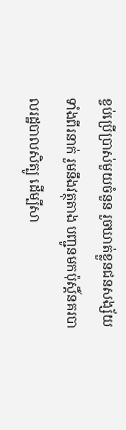ខ្ចប់ប្រើប្រាស់មួយចំនួន រួចឃាត់ខ្លួនជនសង្ស័យទាំងពីរនាក់ រួមនឹងវត្ថុតាង បញ្ជូនមកប៉ុស្តិ៍នគរបាលរដ្ឋបាលសិត្បូ ដើម្បីសា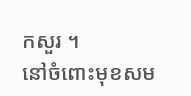កសួរ ។
នៅចំពោះមុខសម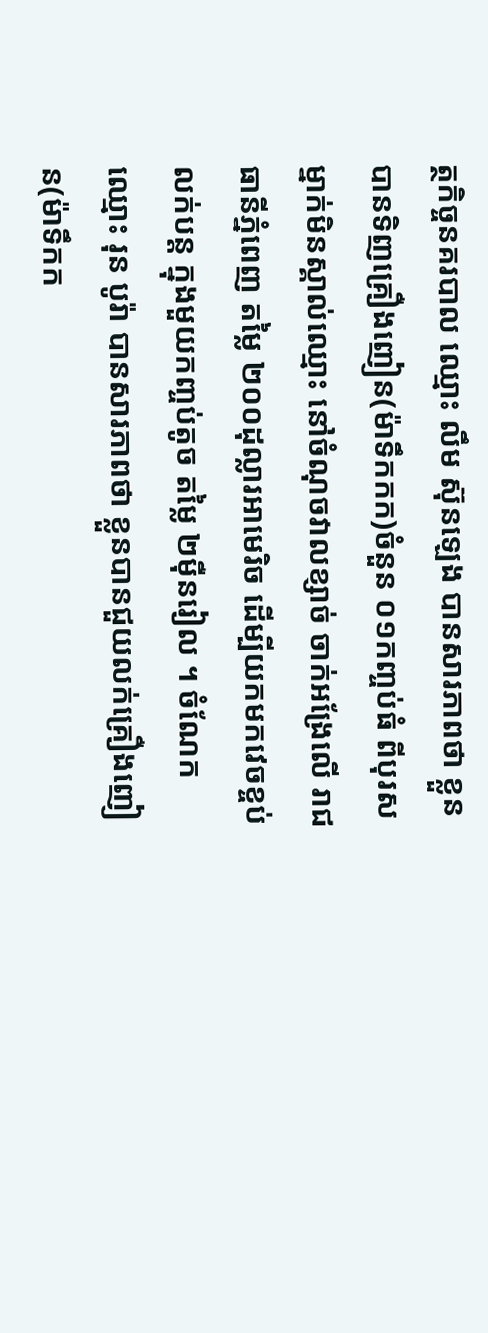ត្ថកិច្ចនគរបាល ឈ្មោះ លឹម ស៊ុនឡេង បានសារភាពថា ខ្លួនបានទិញគ្រឿងញៀន(ម៉ាទឹកកក)ចំនួន ០១កញ្ចប់ធំ ពីបុរសម្នាក់មិនស្គាល់ឈ្មោះ នៅចំណុចវាលខ្សាច់ ចាក់អង្រែលើ រាជធានីភ្នំពេញ តម្លៃ ២០០ដុល្លារអាមេរិច ដើម្បីយកមកវេចខ្ចប់លក់បន្ត ក្នុងមួយកញ្ចប់តូច តម្លៃ ២ម៉ឺនរៀល ។ ចំណែកឈ្មោះ រុន បូរ៉ា បានសារភាពថា ខ្លួនបានជួយលក់គ្រឿងញៀន(ម៉ាទឹកក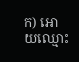ក) អោយឈ្មោះ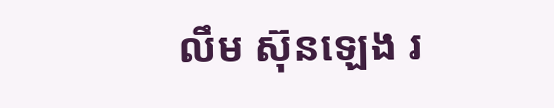លឹម ស៊ុនឡេង រ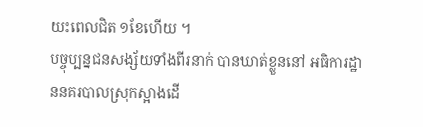យះពេលជិត ១ខែហើយ ។
បច្ចុប្បន្នជនសង្ស័យទាំងពីរនាក់ បានឃាត់ខ្លួននៅ អធិការដ្ឋាននគរបាលស្រុកស្អាងដើ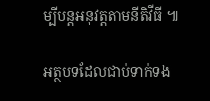ម្បីបន្ដអនុវត្ដតាមនីតិវីធី ៕

អត្ថបទដែលជាប់ទាក់ទង